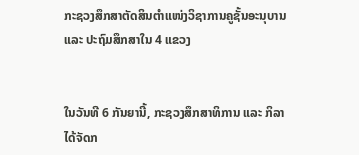ກະຊວງສຶກສາຕັດສິນຕຳແໜ່ງວິຊາການຄູຊັ້ນອະນຸບານ ແລະ ປະຖົມສຶກສາໃນ 4 ແຂວງ


ໃນວັນທີ 6 ກັນຍານີ້, ກະຊວງສຶກສາທິການ ແລະ ກິລາ ໄດ້ຈັດກ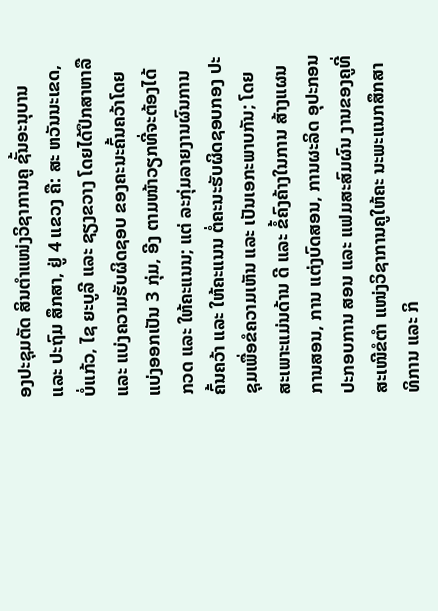ອງປະຊຸມຕັດ ສິນຕໍາແໜ່ງວິຊາການຄູ ຊັ້ນອະນຸບານ ແລະ ປະຖົມ ສຶກສາ, ຢູ່ 4 ແຂວງ ຄື: ສະ ຫວັນນະເຂດ, ບໍ່ແກ້ວ, ໄຊ ຍະບູລີ ແລະ ຊຽງຂວາງ ໂດຍໄດ້ປຶກສາຫາລື ແລະ ແບ່ງຄວາມຮັບຜິດຊອບ ຂອງຄະນະຄົ້ນຄວ້າໂດຍ ແບ່ງອອກເປັນ 3 ກຸ່ມ, ອີງ ຕາມໜ້າວຽກທີ່ຈະຕ້ອງໄດ້ ກວດ ແລະ ໃຫ້ຄະແນນ; ແຕ່ ລະກຸ່ມລາຍງານຜົນການ ຄົ້ນຄວ້າ ແລະ ໃຫ້ຄະແນນ ຕໍ່ຄະນະຮັບຜິດຊອບກອງ ປະຊຸມເພື່ອຂໍຄວາມເຫັນ ແລະ ເປັນເອກະພາບກັນ; ໂດຍສະເພາະແມ່ນດ້ານ ດີ ແລະ ຂໍ້ຄົງຄ້າງໃນການ ສ້າງແຜນການສອນ, ການ ແຕ່ງບົດສອນ, ການຜະລິດ ອຸປະກອນປະກອບການ ສອນ ແລະ ແຟມສະສົມຜົນ ງານຂອງຄູທີ່ສະເໜີຂໍຕໍາ ແໜ່ງວິຊາການຄູໃຫ້ຄະ ນະພະແນກສຶກສາທິການ ແລະ ກິ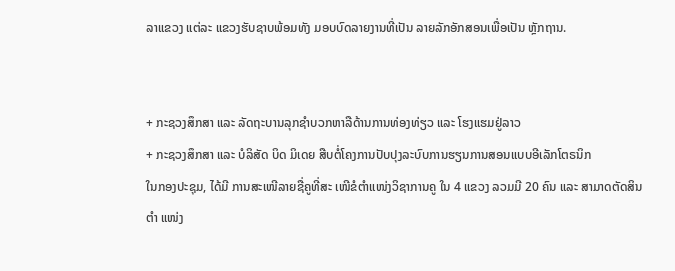ລາແຂວງ ແຕ່ລະ ແຂວງຮັບຊາບພ້ອມທັງ ມອບບົດລາຍງານທີ່ເປັນ ລາຍລັກອັກສອນເພື່ອເປັນ ຫຼັກຖານ.


+ ກະຊວງສຶກສາ ແລະ ລັດຖະບານລຸກຊຳບວກຫາລືດ້ານການທ່ອງທ່ຽວ ແລະ ໂຮງແຮມຢູ່ລາວ
+ ກະຊວງສຶກສາ ແລະ ບໍລິສັດ ບິດ ມິເດຍ ສືບຕໍ່ໂຄງການປັບປຸງລະບົບການຮຽນການສອນແບບອີເລັກໂຕຣນິກ
ໃນກອງປະຊຸມ, ໄດ້ມີ ການສະເໜີລາຍຊື່ຄູທີ່ສະ ເໜີຂໍຕໍາແໜ່ງວິຊາການຄູ ໃນ 4 ແຂວງ ລວມມີ 20 ຄົນ ແລະ ສາມາດຕັດສິນຕໍາ ແໜ່ງ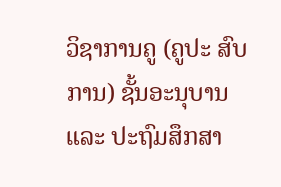ວິຊາການຄູ (ຄູປະ ສົບການ) ຊັ້ນອະນຸບານ ແລະ ປະຖົມສຶກສາ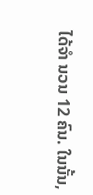ໄດ້ຈໍາ ນວນ 12 ຄົນ. ໃນນັ້ນ,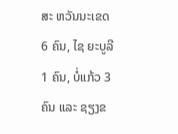ສະ ຫວັນນະເຂດ 6 ຄົນ, ໄຊ ຍະບູລີ 1 ຄົນ, ບໍ່ແກ້ວ 3 ຄົນ ແລະ ຊຽງຂ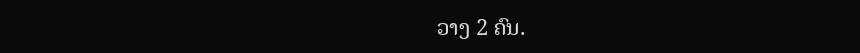ວາງ 2 ຄົນ.